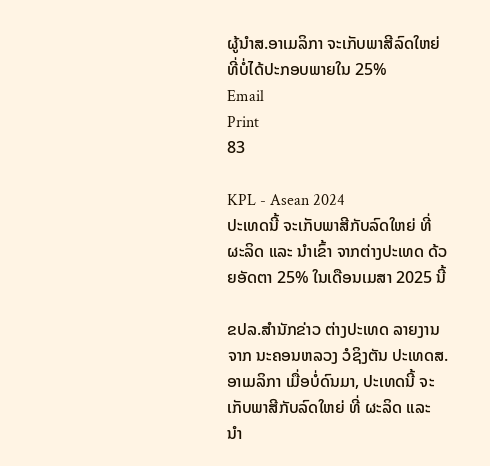ຜູ້ນຳສ.ອາເມລິກາ ຈະເກັບພາສີລົດໃຫຍ່ທີ່ບໍ່ໄດ້ປະກອບພາຍໃນ 25%
Email
Print
83

KPL - Asean 2024
ປະເທດນີ້ ຈະເກັບພາສີກັບລົດໃຫຍ່ ທີ່ ຜະລິດ ແລະ ນໍາເຂົ້າ ຈາກຕ່າງປະເທດ ດ້ວຍອັດຕາ 25% ໃນເດືອນເມສາ 2025 ນີ້

ຂປລ.ສຳນັກຂ່າວ ຕ່າງປະເທດ ລາຍງານຈາກ ນະຄອນຫລວງ ວໍຊິງຕັນ ປະເທດສ.ອາເມລິກາ ເມື່ອບໍ່ດົນມາ, ປະເທດນີ້ ຈະເກັບພາສີກັບລົດໃຫຍ່ ທີ່ ຜະລິດ ແລະ ນໍາ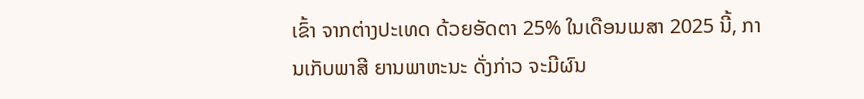ເຂົ້າ ຈາກຕ່າງປະເທດ ດ້ວຍອັດຕາ 25% ໃນເດືອນເມສາ 2025 ນີ້, ການເກັບພາສີ ຍານພາຫະນະ ດັ່ງກ່າວ ຈະມີຜົນ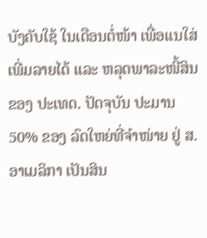ບັງຄັບໃຊ້ ໃນເດືອນຕໍ່ໜ້າ ເພື່ອແນໃສ່ ເພີ່ມລາຍໄດ້ ແລະ ຫລຸດພາລະໜີ້ສິນ ຂອງ ປະເທດ. ປັດຈຸບັນ ປະມານ 50% ຂອງ ລົດໃຫຍ່ທີ່ຈຳໜ່າຍ ຢູ່ ສ.ອາເມລິກາ ເປັນສິນ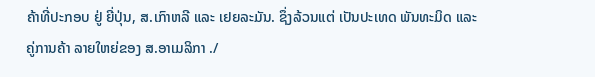ຄ້າທີ່ປະກອບ ຢູ່ ຍີ່ປຸ່ນ, ສ.ເກົາຫລີ ແລະ ເຢຍລະມັນ. ຊຶ່ງລ້ວນແຕ່ ເປັນປະເທດ ພັນທະມິດ ແລະ ຄູ່ການຄ້າ ລາຍໃຫຍ່ຂອງ ສ.ອາເມລິກາ ./